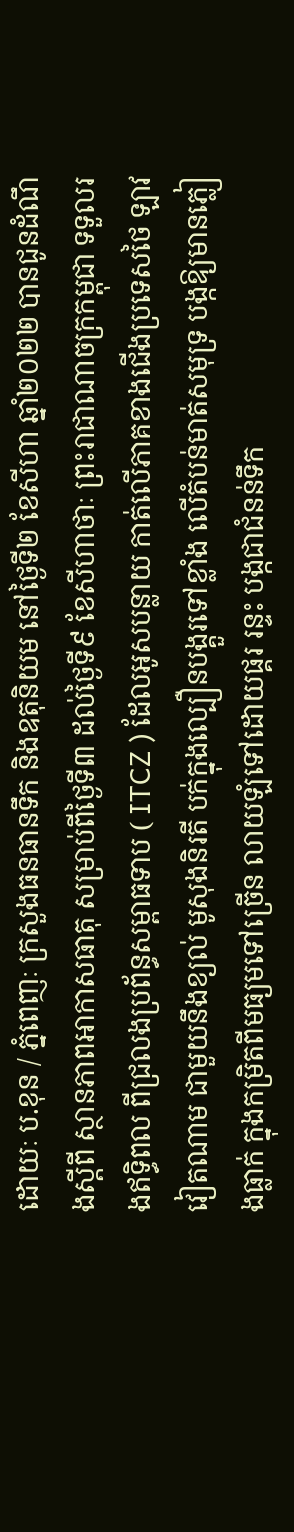ដោយៈ ប.ខុន / ភ្នំពេញៈ ក្រសួងធនធានទឹក និងឧតុនិយម នៅថ្ងៃទី២ ខែសីហា ឆ្នាំ២០២២ បានជូនដំណឹងស្តីពី ស្ថានភាពអាកាសធាតុ សម្រាប់ពីថ្ងៃទី៣ ដល់ថ្ងៃទី៩ ខែសីហាថាៈ ព្រះរាជាណាចក្រកម្ពុជា ទទួលរងឥទ្ធិពល ពីជ្រលងប្រព័ន្ធសម្ពាធទាប ( ITCZ ) ដែលអូសបន្លាយ កាត់លើភាគខាងជើងប្រទេសថៃ ឡាវ វៀតណាម ជាមួយនឹងខ្យល់ មូសុងនិរតី បក់ក្នុងល្បឿនបង្គួរទៅខ្លាំង លើតំបន់មាត់សមុទ្រ បង្កឱ្យមានភ្លៀងធ្លាក់ ក្នុងកម្រិតពីមធ្យមទៅច្រើន លាយឡំទៅដោយផ្គរ រន្ទះ បង្កជាជំនន់ទឹក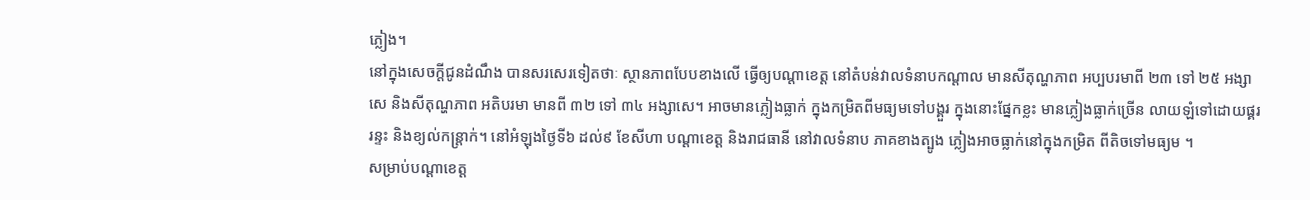ភ្លៀង។
នៅក្នុងសេចក្តីជូនដំណឹង បានសរសេរទៀតថាៈ ស្ថានភាពបែបខាងលើ ធ្វើឲ្យបណ្តាខេត្ត នៅតំបន់វាលទំនាបកណ្តាល មានសីតុណ្ហភាព អប្បបរមាពី ២៣ ទៅ ២៥ អង្សាសេ និងសីតុណ្ហភាព អតិបរមា មានពី ៣២ ទៅ ៣៤ អង្សាសេ។ អាចមានភ្លៀងធ្លាក់ ក្នុងកម្រិតពីមធ្យមទៅបង្គួរ ក្នុងនោះផ្នែកខ្លះ មានភ្លៀងធ្លាក់ច្រើន លាយឡំទៅដោយផ្គរ រន្ទះ និងខ្យល់កន្ត្រាក់។ នៅអំឡុងថ្ងៃទី៦ ដល់៩ ខែសីហា បណ្តាខេត្ត និងរាជធានី នៅវាលទំនាប ភាគខាងត្បូង ភ្លៀងអាចធ្លាក់នៅក្នុងកម្រិត ពីតិចទៅមធ្យម ។
សម្រាប់បណ្តាខេត្ត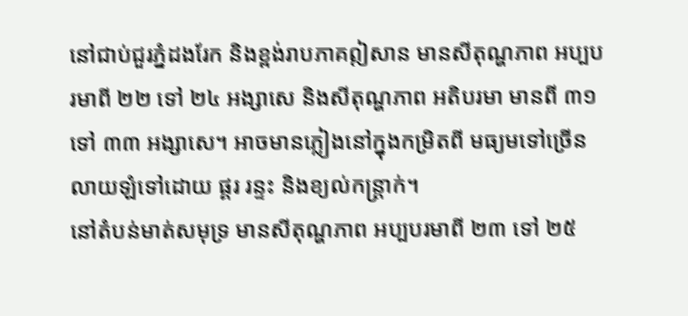នៅជាប់ជួរភ្នំដងរែក និងខ្ពង់រាបភាគឦសាន មានសីតុណ្ហភាព អប្បបរមាពី ២២ ទៅ ២៤ អង្សាសេ និងសីតុណ្ហភាព អតិបរមា មានពី ៣១ ទៅ ៣៣ អង្សាសេ។ អាចមានភ្លៀងនៅក្នុងកម្រិតពី មធ្យមទៅច្រើនលាយឡំទៅដោយ ផ្គរ រន្ទះ និងខ្យល់កន្ត្រាក់។
នៅតំបន់មាត់សមុទ្រ មានសីតុណ្ហភាព អប្បបរមាពី ២៣ ទៅ ២៥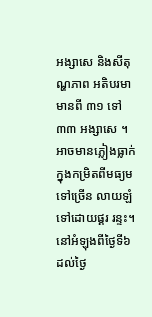អង្សាសេ និងសីតុណ្ហភាព អតិបរមា មានពី ៣១ ទៅ ៣៣ អង្សាសេ ។ អាចមានភ្លៀងធ្លាក់ ក្នុងកម្រិតពីមធ្យមទៅច្រើន លាយឡំទៅដោយផ្គរ រន្ទះ។ នៅអំឡុងពីថ្ងៃទី៦ ដល់ថ្ងៃ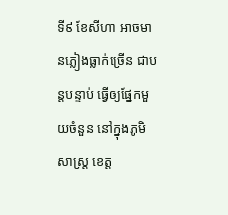ទី៩ ខែសីហា អាចមានភ្លៀងធ្លាក់ច្រើន ជាបន្តបន្ទាប់ ធ្វើឲ្យផ្នែកមួយចំនួន នៅក្នុងភូមិសាស្ត្រ ខេត្ត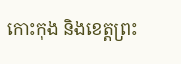កោះកុង និងខេត្តព្រះ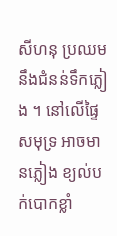សីហនុ ប្រឈមនឹងជំនន់ទឹកភ្លៀង ។ នៅលើផ្ទៃសមុទ្រ អាចមានភ្លៀង ខ្យល់បក់បោកខ្លាំ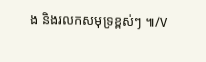ង និងរលកសមុទ្រខ្ពស់ៗ ៕/V